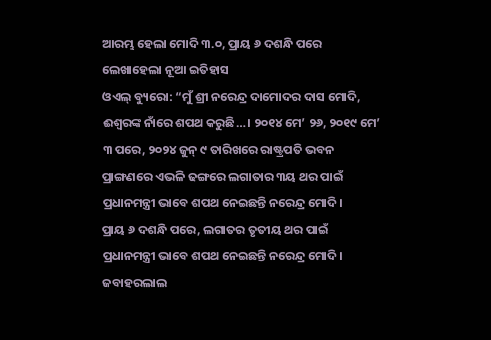ଆରମ୍ଭ ହେଲା ମୋଦି ୩.୦, ପ୍ରାୟ ୬ ଦଶନ୍ଧି ପରେ ଲେଖାହେଲା ନୂଆ ଇତିହାସ
ଓଏଲ୍ ବ୍ୟୁରୋ: “ମୁଁ ଶ୍ରୀ ନରେନ୍ଦ୍ର ଦାମୋଦର ଦାସ ମୋଦି, ଈଶ୍ୱରଙ୍କ ନାଁରେ ଶପଥ କରୁଛି…। ୨୦୧୪ ମେ’ ୨୬, ୨୦୧୯ ମେ’ ୩ ପରେ, ୨୦୨୪ ଜୁନ୍ ୯ ତାରିଖରେ ରାଷ୍ଟ୍ରପତି ଭବନ ପ୍ରାଙ୍ଗଣରେ ଏଭଳି ଢଙ୍ଗରେ ଲଗାତାର ୩ୟ ଥର ପାଇଁ ପ୍ରଧାନମନ୍ତ୍ରୀ ଭାବେ ଶପଥ ନେଇଛନ୍ତି ନରେନ୍ଦ୍ର ମୋଦି।
ପ୍ରାୟ ୬ ଦଶନ୍ଧି ପରେ, ଲଗାତର ତୃତୀୟ ଥର ପାଇଁ ପ୍ରଧାନମନ୍ତ୍ରୀ ଭାବେ ଶପଥ ନେଇଛନ୍ତି ନରେନ୍ଦ୍ର ମୋଦି। ଜବାହରଲାଲ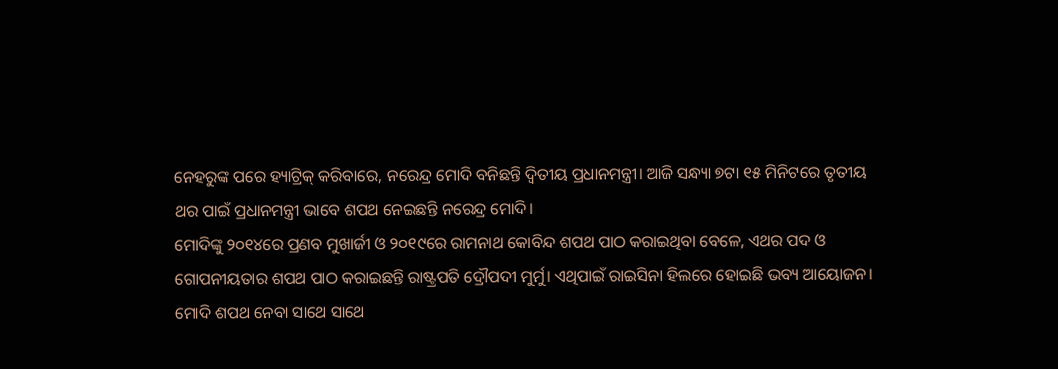ନେହରୁଙ୍କ ପରେ ହ୍ୟାଟ୍ରିକ୍ କରିବାରେ, ନରେନ୍ଦ୍ର ମୋଦି ବନିଛନ୍ତି ଦ୍ୱିତୀୟ ପ୍ରଧାନମନ୍ତ୍ରୀ। ଆଜି ସନ୍ଧ୍ୟା ୭ଟା ୧୫ ମିନିଟରେ ତୃତୀୟ ଥର ପାଇଁ ପ୍ରଧାନମନ୍ତ୍ରୀ ଭାବେ ଶପଥ ନେଇଛନ୍ତି ନରେନ୍ଦ୍ର ମୋଦି।
ମୋଦିଙ୍କୁ ୨୦୧୪ରେ ପ୍ରଣବ ମୁଖାର୍ଜୀ ଓ ୨୦୧୯ରେ ରାମନାଥ କୋବିନ୍ଦ ଶପଥ ପାଠ କରାଇଥିବା ବେଳେ, ଏଥର ପଦ ଓ ଗୋପନୀୟତାର ଶପଥ ପାଠ କରାଇଛନ୍ତି ରାଷ୍ଟ୍ରପତି ଦ୍ରୌପଦୀ ମୁର୍ମୁ। ଏଥିପାଇଁ ରାଇସିନା ହିଲରେ ହୋଇଛି ଭବ୍ୟ ଆୟୋଜନ। ମୋଦି ଶପଥ ନେବା ସାଥେ ସାଥେ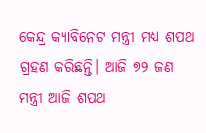କେନ୍ଦ୍ର କ୍ୟାବିନେଟ ମନ୍ତ୍ରୀ ମଧ୍ୟ ଶପଥ ଗ୍ରହଣ କରିଛନ୍ତି। ଆଜି ୭୨ ଜଣ ମନ୍ତ୍ରୀ ଆଜି ଶପଥ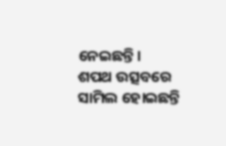ନେଇଛନ୍ତି।
ଶପଥ ଉତ୍ସବରେ ସାମିଲ ହୋଇଛନ୍ତି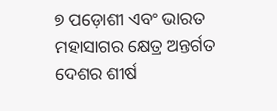୭ ପଡ଼ୋଶୀ ଏବଂ ଭାରତ ମହାସାଗର କ୍ଷେତ୍ର ଅନ୍ତର୍ଗତ ଦେଶର ଶୀର୍ଷ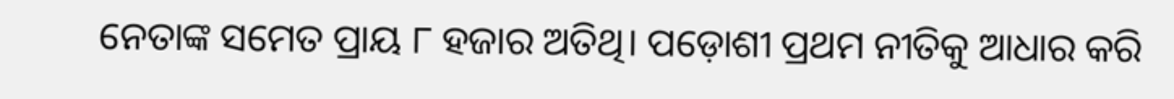ନେତାଙ୍କ ସମେତ ପ୍ରାୟ ୮ ହଜାର ଅତିଥି। ପଡ଼ୋଶୀ ପ୍ରଥମ ନୀତିକୁ ଆଧାର କରି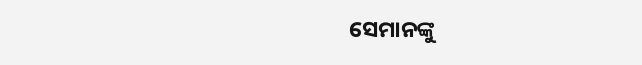ସେମାନଙ୍କୁ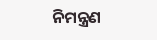ନିମନ୍ତ୍ରଣ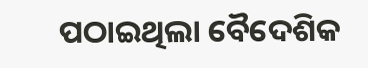ପଠାଇଥିଲା ବୈଦେଶିକ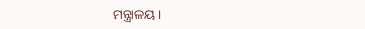ମନ୍ତ୍ରାଳୟ।